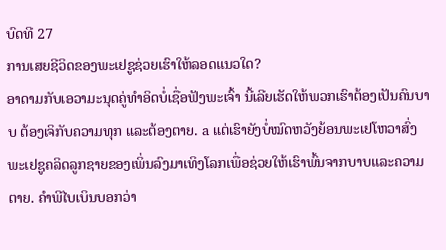ບົດທີ 27
ການເສຍຊີວິດຂອງພະເຢຊູຊ່ວຍເຮົາໃຫ້ລອດແນວໃດ?
ອາດາມກັບເອວາມະນຸດຄູ່ທຳອິດບໍ່ເຊື່ອຟັງພະເຈົ້າ ນີ້ເລີຍເຮັດໃຫ້ພວກເຮົາຕ້ອງເປັນຄົນບາບ ຕ້ອງເຈິກັບຄວາມທຸກ ແລະຕ້ອງຕາຍ. a ແຕ່ເຮົາຍັງບໍ່ໝົດຫວັງຍ້ອນພະເຢໂຫວາສົ່ງພະເຢຊູຄລິດລູກຊາຍຂອງເພິ່ນລົງມາເທິງໂລກເພື່ອຊ່ວຍໃຫ້ເຮົາພົ້ນຈາກບາບແລະຄວາມຕາຍ. ຄຳພີໄບເບິນບອກວ່າ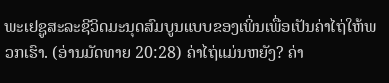ພະເຢຊູສະລະຊີວິດມະນຸດສົມບູນແບບຂອງເພິ່ນເພື່ອເປັນຄ່າໄຖ່ໃຫ້ພວກເຮົາ. (ອ່ານມັດທາຍ 20:28) ຄ່າໄຖ່ແມ່ນຫຍັງ? ຄ່າ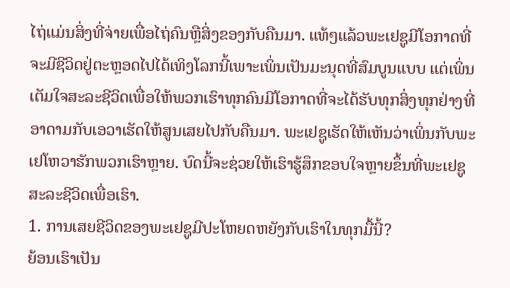ໄຖ່ແມ່ນສິ່ງທີ່ຈ່າຍເພື່ອໄຖ່ຄົນຫຼືສິ່ງຂອງກັບຄືນມາ. ແທ້ໆແລ້ວພະເຢຊູມີໂອກາດທີ່ຈະມີຊີວິດຢູ່ຕະຫຼອດໄປໄດ້ເທິງໂລກນີ້ເພາະເພິ່ນເປັນມະນຸດທີ່ສົມບູນແບບ ແຕ່ເພິ່ນເຕັມໃຈສະລະຊີວິດເພື່ອໃຫ້ພວກເຮົາທຸກຄົນມີໂອກາດທີ່ຈະໄດ້ຮັບທຸກສິ່ງທຸກຢ່າງທີ່ອາດາມກັບເອວາເຮັດໃຫ້ສູນເສຍໄປກັບຄືນມາ. ພະເຢຊູເຮັດໃຫ້ເຫັນວ່າເພິ່ນກັບພະເຢໂຫວາຮັກພວກເຮົາຫຼາຍ. ບົດນີ້ຈະຊ່ວຍໃຫ້ເຮົາຮູ້ສຶກຂອບໃຈຫຼາຍຂຶ້ນທີ່ພະເຢຊູສະລະຊີວິດເພື່ອເຮົາ.
1. ການເສຍຊີວິດຂອງພະເຢຊູມີປະໂຫຍດຫຍັງກັບເຮົາໃນທຸກມື້ນີ້?
ຍ້ອນເຮົາເປັນ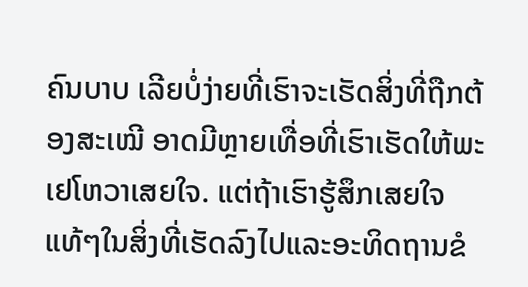ຄົນບາບ ເລີຍບໍ່ງ່າຍທີ່ເຮົາຈະເຮັດສິ່ງທີ່ຖືກຕ້ອງສະເໝີ ອາດມີຫຼາຍເທື່ອທີ່ເຮົາເຮັດໃຫ້ພະເຢໂຫວາເສຍໃຈ. ແຕ່ຖ້າເຮົາຮູ້ສຶກເສຍໃຈແທ້ໆໃນສິ່ງທີ່ເຮັດລົງໄປແລະອະທິດຖານຂໍ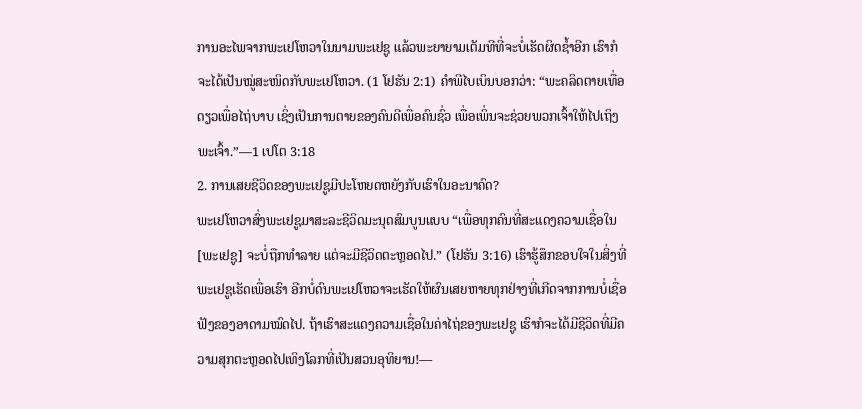ການອະໄພຈາກພະເຢໂຫວາໃນນາມພະເຢຊູ ແລ້ວພະຍາຍາມເຕັມທີທີ່ຈະບໍ່ເຮັດຜິດຊ້ຳອີກ ເຮົາກໍຈະໄດ້ເປັນໝູ່ສະໜິດກັບພະເຢໂຫວາ. (1 ໂຢຮັນ 2:1) ຄຳພີໄບເບິນບອກວ່າ: “ພະຄລິດຕາຍເທື່ອດຽວເພື່ອໄຖ່ບາບ ເຊິ່ງເປັນການຕາຍຂອງຄົນດີເພື່ອຄົນຊົ່ວ ເພື່ອເພິ່ນຈະຊ່ວຍພວກເຈົ້າໃຫ້ໄປເຖິງພະເຈົ້າ.”—1 ເປໂຕ 3:18
2. ການເສຍຊີວິດຂອງພະເຢຊູມີປະໂຫຍດຫຍັງກັບເຮົາໃນອະນາຄົດ?
ພະເຢໂຫວາສົ່ງພະເຢຊູມາສະລະຊີວິດມະນຸດສົມບູນແບບ “ເພື່ອທຸກຄົນທີ່ສະແດງຄວາມເຊື່ອໃນ [ພະເຢຊູ] ຈະບໍ່ຖືກທຳລາຍ ແຕ່ຈະມີຊີວິດຕະຫຼອດໄປ.” (ໂຢຮັນ 3:16) ເຮົາຮູ້ສຶກຂອບໃຈໃນສິ່ງທີ່ພະເຢຊູເຮັດເພື່ອເຮົາ ອີກບໍ່ດົນພະເຢໂຫວາຈະເຮັດໃຫ້ຜົນເສຍຫາຍທຸກຢ່າງທີ່ເກີດຈາກການບໍ່ເຊື່ອຟັງຂອງອາດາມໝົດໄປ. ຖ້າເຮົາສະແດງຄວາມເຊື່ອໃນຄ່າໄຖ່ຂອງພະເຢຊູ ເຮົາກໍຈະໄດ້ມີຊີວິດທີ່ມີຄວາມສຸກຕະຫຼອດໄປເທິງໂລກທີ່ເປັນສວນອຸທິຍານ!—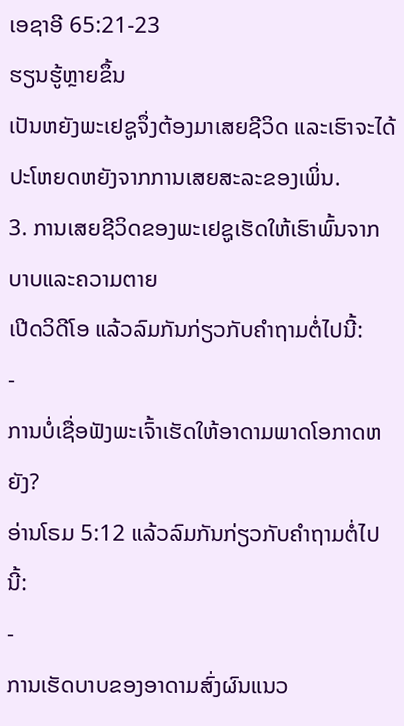ເອຊາອີ 65:21-23
ຮຽນຮູ້ຫຼາຍຂຶ້ນ
ເປັນຫຍັງພະເຢຊູຈຶ່ງຕ້ອງມາເສຍຊີວິດ ແລະເຮົາຈະໄດ້ປະໂຫຍດຫຍັງຈາກການເສຍສະລະຂອງເພິ່ນ.
3. ການເສຍຊີວິດຂອງພະເຢຊູເຮັດໃຫ້ເຮົາພົ້ນຈາກບາບແລະຄວາມຕາຍ
ເປີດວິດີໂອ ແລ້ວລົມກັນກ່ຽວກັບຄຳຖາມຕໍ່ໄປນີ້:
-
ການບໍ່ເຊື່ອຟັງພະເຈົ້າເຮັດໃຫ້ອາດາມພາດໂອກາດຫຍັງ?
ອ່ານໂຣມ 5:12 ແລ້ວລົມກັນກ່ຽວກັບຄຳຖາມຕໍ່ໄປນີ້:
-
ການເຮັດບາບຂອງອາດາມສົ່ງຜົນແນວ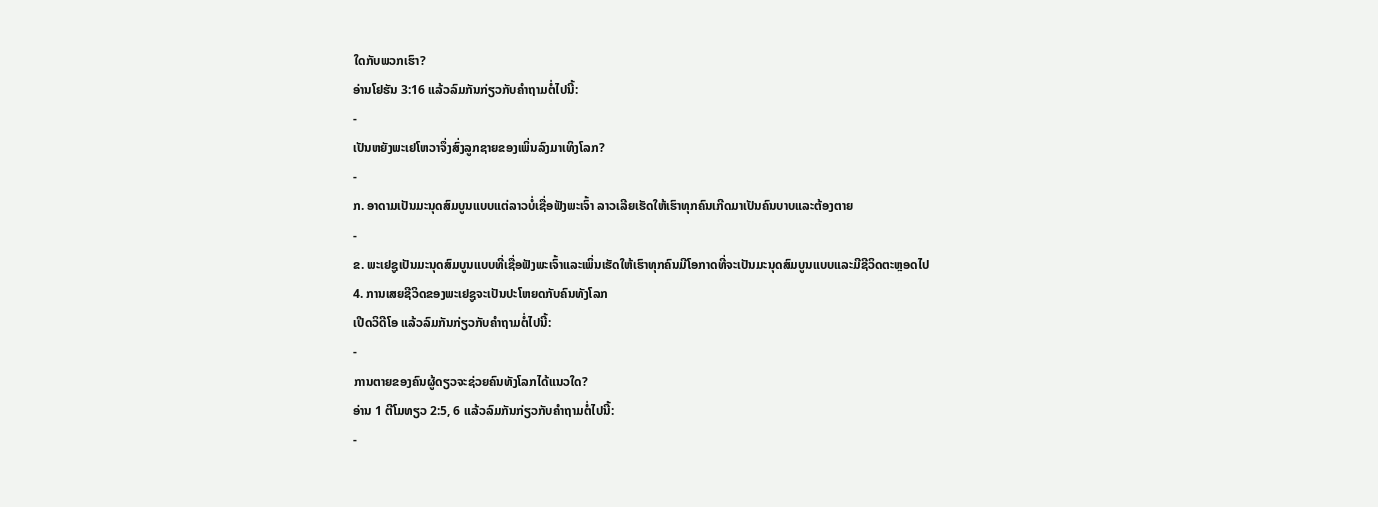ໃດກັບພວກເຮົາ?
ອ່ານໂຢຮັນ 3:16 ແລ້ວລົມກັນກ່ຽວກັບຄຳຖາມຕໍ່ໄປນີ້:
-
ເປັນຫຍັງພະເຢໂຫວາຈຶ່ງສົ່ງລູກຊາຍຂອງເພິ່ນລົງມາເທິງໂລກ?
-
ກ. ອາດາມເປັນມະນຸດສົມບູນແບບແຕ່ລາວບໍ່ເຊື່ອຟັງພະເຈົ້າ ລາວເລີຍເຮັດໃຫ້ເຮົາທຸກຄົນເກີດມາເປັນຄົນບາບແລະຕ້ອງຕາຍ
-
ຂ. ພະເຢຊູເປັນມະນຸດສົມບູນແບບທີ່ເຊື່ອຟັງພະເຈົ້າແລະເພິ່ນເຮັດໃຫ້ເຮົາທຸກຄົນມີໂອກາດທີ່ຈະເປັນມະນຸດສົມບູນແບບແລະມີຊີວິດຕະຫຼອດໄປ
4. ການເສຍຊີວິດຂອງພະເຢຊູຈະເປັນປະໂຫຍດກັບຄົນທັງໂລກ
ເປີດວິດີໂອ ແລ້ວລົມກັນກ່ຽວກັບຄຳຖາມຕໍ່ໄປນີ້:
-
ການຕາຍຂອງຄົນຜູ້ດຽວຈະຊ່ວຍຄົນທັງໂລກໄດ້ແນວໃດ?
ອ່ານ 1 ຕີໂມທຽວ 2:5, 6 ແລ້ວລົມກັນກ່ຽວກັບຄຳຖາມຕໍ່ໄປນີ້:
-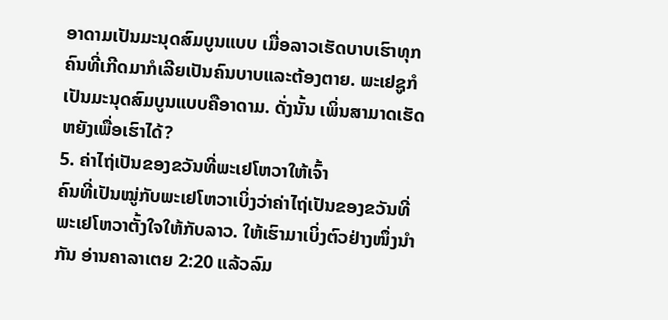ອາດາມເປັນມະນຸດສົມບູນແບບ ເມື່ອລາວເຮັດບາບເຮົາທຸກຄົນທີ່ເກີດມາກໍເລີຍເປັນຄົນບາບແລະຕ້ອງຕາຍ. ພະເຢຊູກໍເປັນມະນຸດສົມບູນແບບຄືອາດາມ. ດັ່ງນັ້ນ ເພິ່ນສາມາດເຮັດຫຍັງເພື່ອເຮົາໄດ້?
5. ຄ່າໄຖ່ເປັນຂອງຂວັນທີ່ພະເຢໂຫວາໃຫ້ເຈົ້າ
ຄົນທີ່ເປັນໝູ່ກັບພະເຢໂຫວາເບິ່ງວ່າຄ່າໄຖ່ເປັນຂອງຂວັນທີ່ພະເຢໂຫວາຕັ້ງໃຈໃຫ້ກັບລາວ. ໃຫ້ເຮົາມາເບິ່ງຕົວຢ່າງໜຶ່ງນຳກັນ ອ່ານຄາລາເຕຍ 2:20 ແລ້ວລົມ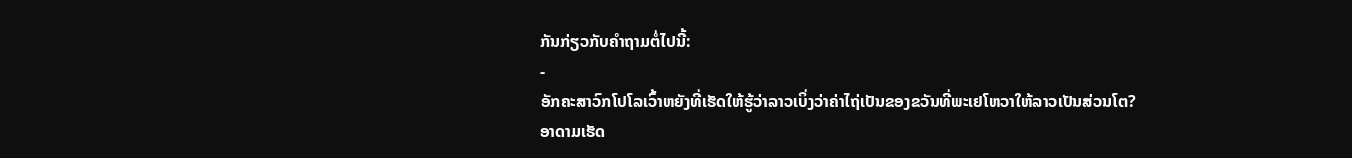ກັນກ່ຽວກັບຄຳຖາມຕໍ່ໄປນີ້:
-
ອັກຄະສາວົກໂປໂລເວົ້າຫຍັງທີ່ເຮັດໃຫ້ຮູ້ວ່າລາວເບິ່ງວ່າຄ່າໄຖ່ເປັນຂອງຂວັນທີ່ພະເຢໂຫວາໃຫ້ລາວເປັນສ່ວນໂຕ?
ອາດາມເຮັດ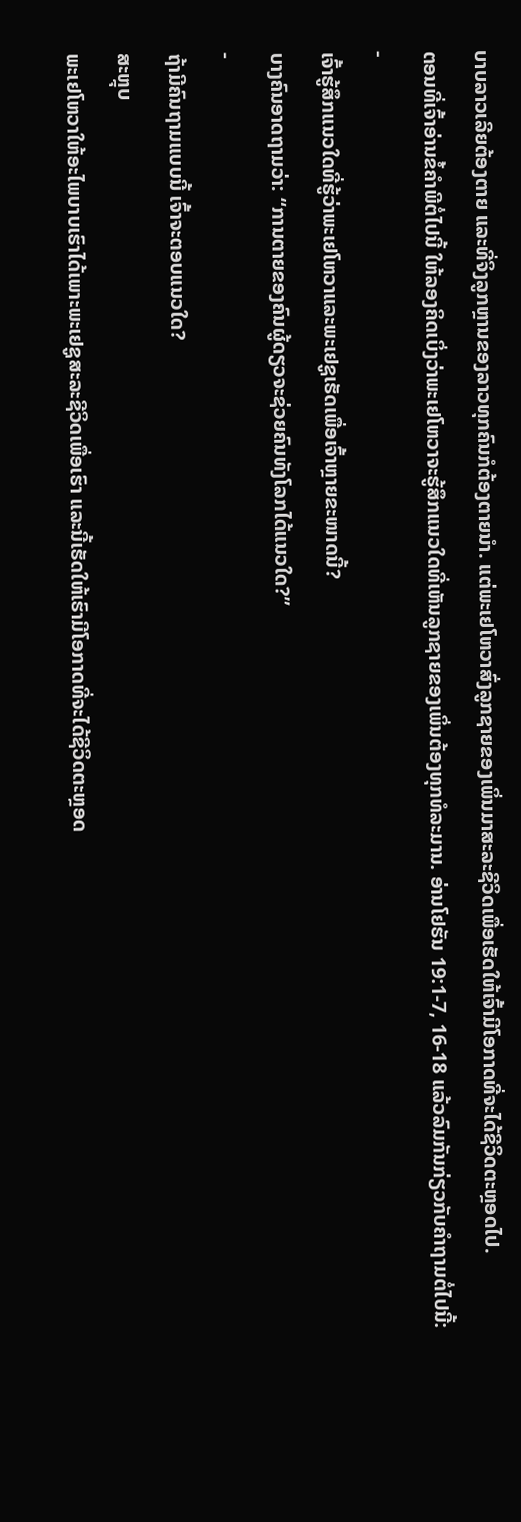ບາບລາວເລີຍຕ້ອງຕາຍ ແລະທີ່ຈິງລູກຫຼານຂອງລາວທຸກຄົນກໍຕ້ອງຕາຍນຳ. ແຕ່ພະເຢໂຫວາສົ່ງລູກຊາຍຂອງເພິ່ນມາສະລະຊີວິດເພື່ອເຮັດໃຫ້ເຈົ້າມີໂອກາດທີ່ຈະໄດ້ຊີວິດຕະຫຼອດໄປ.
ຕອນທີ່ເຈົ້າອ່ານຂໍ້ຄຳພີຕໍ່ໄປນີ້ ໃຫ້ລອງຄິດເບິ່ງວ່າພະເຢໂຫວາຈະຮູ້ສຶກແນວໃດທີ່ເຫັນລູກຊາຍຂອງເພິ່ນຕ້ອງທຸກທໍລະມານ. ອ່ານໂຢຮັນ 19:1-7, 16-18 ແລ້ວລົມກັນກ່ຽວກັບຄຳຖາມຕໍ່ໄປນີ້:
-
ເຈົ້າຮູ້ສຶກແນວໃດທີ່ຮູ້ວ່າພະເຢໂຫວາແລະພະເຢຊູເຮັດເພື່ອເຈົ້າຫຼາຍຂະໜາດນີ້?
ບາງຄົນອາດຖາມວ່າ: “ການຕາຍຂອງຄົນຜູ້ດຽວຈະຊ່ວຍຄົນທັງໂລກໄດ້ແນວໃດ?”
-
ຖ້າມີຄົນຖາມແບບນີ້ ເຈົ້າຈະຕອບແນວໃດ?
ສະຫຼຸບ
ພະເຢໂຫວາໃຫ້ອະໄພບາບເຮົາໄດ້ເພາະພະເຢຊູສະລະຊີວິດເພື່ອເຮົາ ແລະນີ້ເຮັດໃຫ້ເຮົາມີໂອກາດທີ່ຈະໄດ້ຊີວິດຕະຫຼອດ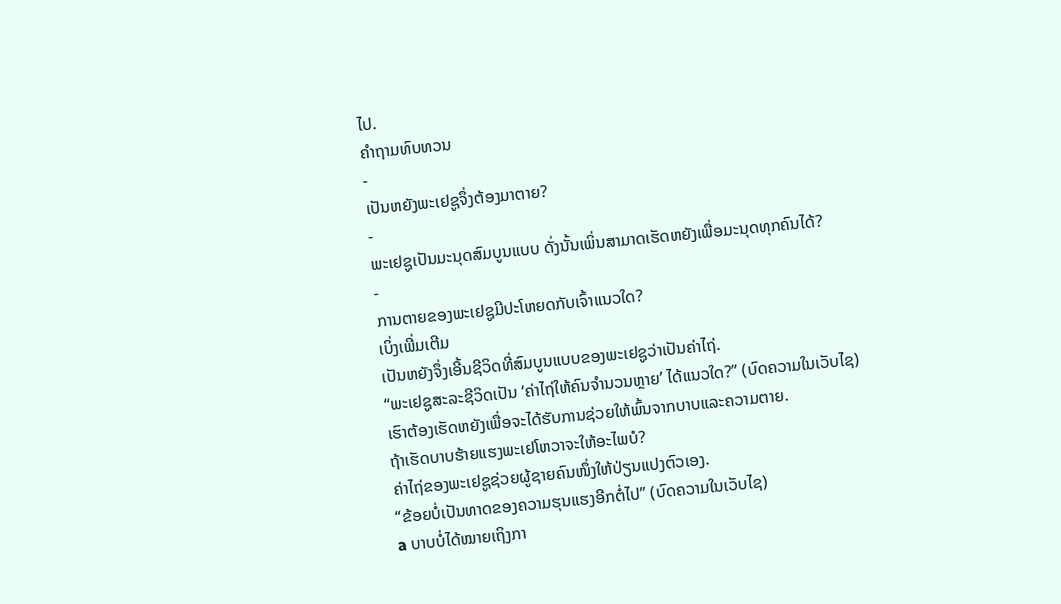ໄປ.
ຄຳຖາມທົບທວນ
-
ເປັນຫຍັງພະເຢຊູຈຶ່ງຕ້ອງມາຕາຍ?
-
ພະເຢຊູເປັນມະນຸດສົມບູນແບບ ດັ່ງນັ້ນເພິ່ນສາມາດເຮັດຫຍັງເພື່ອມະນຸດທຸກຄົນໄດ້?
-
ການຕາຍຂອງພະເຢຊູມີປະໂຫຍດກັບເຈົ້າແນວໃດ?
ເບິ່ງເພີ່ມເຕີມ
ເປັນຫຍັງຈຶ່ງເອີ້ນຊີວິດທີ່ສົມບູນແບບຂອງພະເຢຊູວ່າເປັນຄ່າໄຖ່.
“ພະເຢຊູສະລະຊີວິດເປັນ ‘ຄ່າໄຖ່ໃຫ້ຄົນຈຳນວນຫຼາຍ’ ໄດ້ແນວໃດ?” (ບົດຄວາມໃນເວັບໄຊ)
ເຮົາຕ້ອງເຮັດຫຍັງເພື່ອຈະໄດ້ຮັບການຊ່ວຍໃຫ້ພົ້ນຈາກບາບແລະຄວາມຕາຍ.
ຖ້າເຮັດບາບຮ້າຍແຮງພະເຢໂຫວາຈະໃຫ້ອະໄພບໍ?
ຄ່າໄຖ່ຂອງພະເຢຊູຊ່ວຍຜູ້ຊາຍຄົນໜຶ່ງໃຫ້ປ່ຽນແປງຕົວເອງ.
“ຂ້ອຍບໍ່ເປັນທາດຂອງຄວາມຮຸນແຮງອີກຕໍ່ໄປ” (ບົດຄວາມໃນເວັບໄຊ)
a ບາບບໍ່ໄດ້ໝາຍເຖິງກາ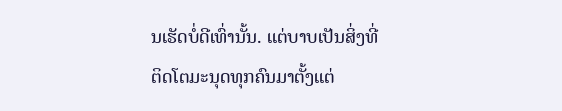ນເຮັດບໍ່ດີເທົ່ານັ້ນ. ແຕ່ບາບເປັນສິ່ງທີ່ຕິດໂຕມະນຸດທຸກຄົນມາຕັ້ງແຕ່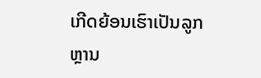ເກີດຍ້ອນເຮົາເປັນລູກຫຼານ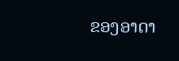ຂອງອາດາ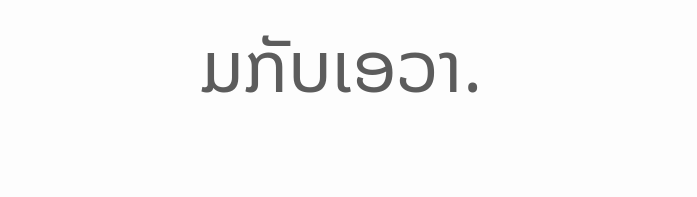ມກັບເອວາ.